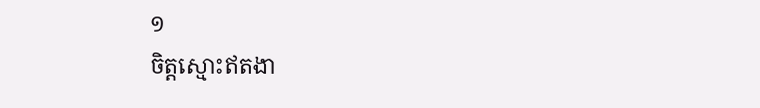១
ចិត្តស្មោះឥតងា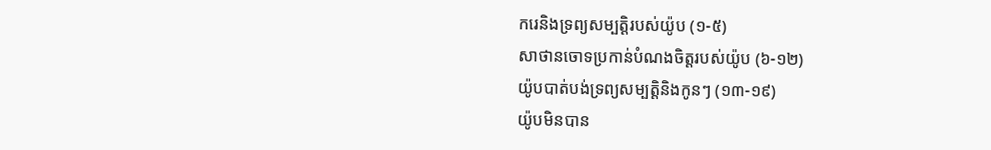ករេនិងទ្រព្យសម្បត្តិរបស់យ៉ូប (១-៥)
សាថានចោទប្រកាន់បំណងចិត្តរបស់យ៉ូប (៦-១២)
យ៉ូបបាត់បង់ទ្រព្យសម្បត្តិនិងកូនៗ (១៣-១៩)
យ៉ូបមិនបាន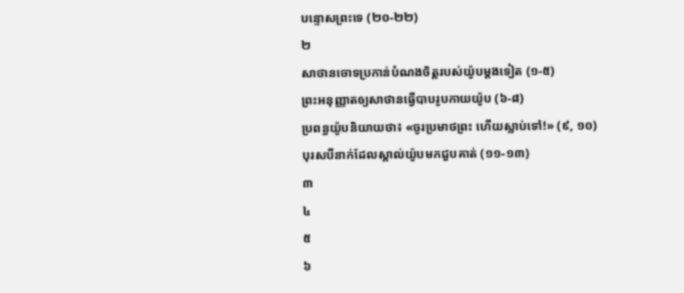បន្ទោសព្រះទេ (២០-២២)
២
សាថានចោទប្រកាន់បំណងចិត្តរបស់យ៉ូបម្ដងទៀត (១-៥)
ព្រះអនុញ្ញាតឲ្យសាថានធ្វើបាបរូបកាយយ៉ូប (៦-៨)
ប្រពន្ធយ៉ូបនិយាយថា៖ «ចូរប្រមាថព្រះ ហើយស្លាប់ទៅ!» (៩, ១០)
បុរសបីនាក់ដែលស្គាល់យ៉ូបមកជួបគាត់ (១១-១៣)
៣
៤
៥
៦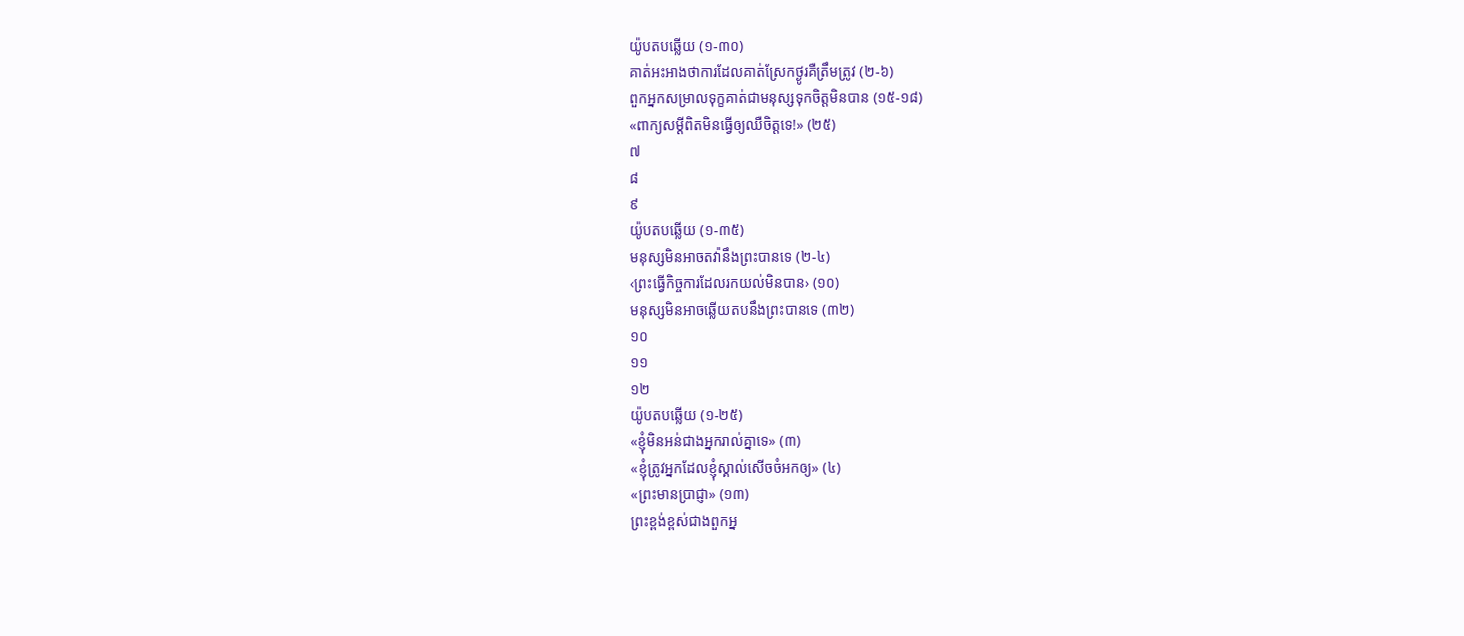យ៉ូបតបឆ្លើយ (១-៣០)
គាត់អះអាងថាការដែលគាត់ស្រែកថ្ងូរគឺត្រឹមត្រូវ (២-៦)
ពួកអ្នកសម្រាលទុក្ខគាត់ជាមនុស្សទុកចិត្តមិនបាន (១៥-១៨)
«ពាក្យសម្ដីពិតមិនធ្វើឲ្យឈឺចិត្តទេ!» (២៥)
៧
៨
៩
យ៉ូបតបឆ្លើយ (១-៣៥)
មនុស្សមិនអាចតវ៉ានឹងព្រះបានទេ (២-៤)
‹ព្រះធ្វើកិច្ចការដែលរកយល់មិនបាន› (១០)
មនុស្សមិនអាចឆ្លើយតបនឹងព្រះបានទេ (៣២)
១០
១១
១២
យ៉ូបតបឆ្លើយ (១-២៥)
«ខ្ញុំមិនអន់ជាងអ្នករាល់គ្នាទេ» (៣)
«ខ្ញុំត្រូវអ្នកដែលខ្ញុំស្គាល់សើចចំអកឲ្យ» (៤)
«ព្រះមានប្រាជ្ញា» (១៣)
ព្រះខ្ពង់ខ្ពស់ជាងពួកអ្ន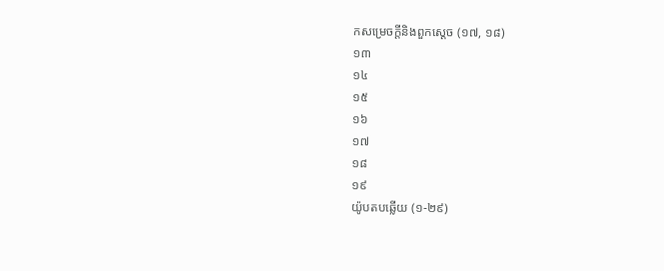កសម្រេចក្ដីនិងពួកស្ដេច (១៧, ១៨)
១៣
១៤
១៥
១៦
១៧
១៨
១៩
យ៉ូបតបឆ្លើយ (១-២៩)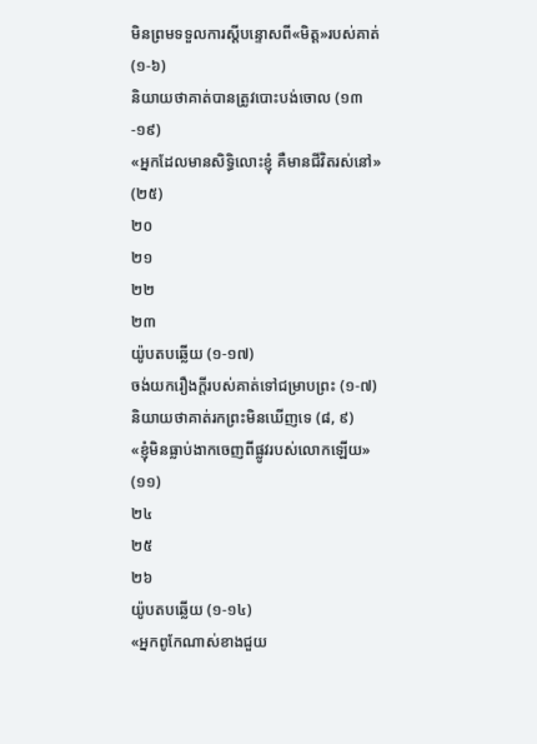មិនព្រមទទួលការស្ដីបន្ទោសពី«មិត្ត»របស់គាត់ (១-៦)
និយាយថាគាត់បានត្រូវបោះបង់ចោល (១៣-១៩)
«អ្នកដែលមានសិទ្ធិលោះខ្ញុំ គឺមានជីវិតរស់នៅ» (២៥)
២០
២១
២២
២៣
យ៉ូបតបឆ្លើយ (១-១៧)
ចង់យករឿងក្ដីរបស់គាត់ទៅជម្រាបព្រះ (១-៧)
និយាយថាគាត់រកព្រះមិនឃើញទេ (៨, ៩)
«ខ្ញុំមិនធ្លាប់ងាកចេញពីផ្លូវរបស់លោកឡើយ» (១១)
២៤
២៥
២៦
យ៉ូបតបឆ្លើយ (១-១៤)
«អ្នកពូកែណាស់ខាងជួយ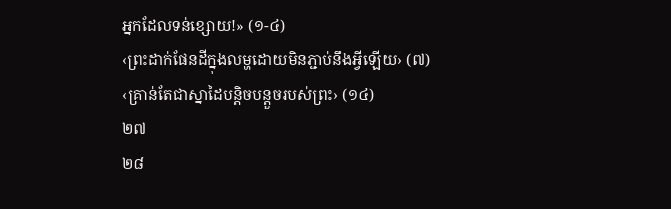អ្នកដែលទន់ខ្សោយ!» (១-៤)
‹ព្រះដាក់ផែនដីក្នុងលម្ហដោយមិនភ្ជាប់នឹងអ្វីឡើយ› (៧)
‹គ្រាន់តែជាស្នាដៃបន្តិចបន្តួចរបស់ព្រះ› (១៤)
២៧
២៨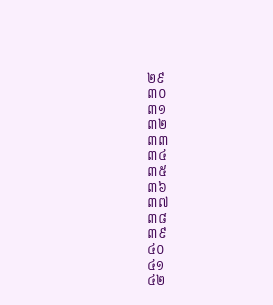២៩
៣០
៣១
៣២
៣៣
៣៤
៣៥
៣៦
៣៧
៣៨
៣៩
៤០
៤១
៤២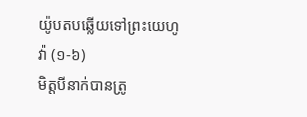យ៉ូបតបឆ្លើយទៅព្រះយេហូវ៉ា (១-៦)
មិត្តបីនាក់បានត្រូ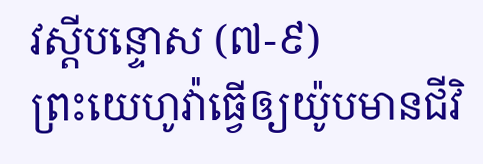វស្ដីបន្ទោស (៧-៩)
ព្រះយេហូវ៉ាធ្វើឲ្យយ៉ូបមានជីវិ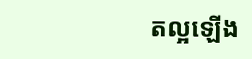តល្អឡើង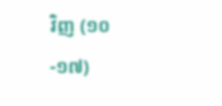វិញ (១០-១៧)